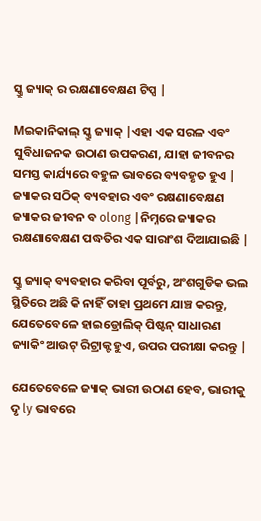ସ୍କ୍ରୁ ଜ୍ୟାକ୍ ର ରକ୍ଷଣାବେକ୍ଷଣ ଟିପ୍ସ |

Mଇକାନିକାଲ୍ ସ୍କ୍ରୁ ଜ୍ୟାକ୍ |ଏହା ଏକ ସରଳ ଏବଂ ସୁବିଧାଜନକ ଉଠାଣ ଉପକରଣ, ଯାହା ଜୀବନର ସମସ୍ତ କାର୍ଯ୍ୟରେ ବହୁଳ ଭାବରେ ବ୍ୟବହୃତ ହୁଏ | ଜ୍ୟାକର ସଠିକ୍ ବ୍ୟବହାର ଏବଂ ରକ୍ଷଣାବେକ୍ଷଣ ଜ୍ୟାକର ଜୀବନ ବ olong |ନିମ୍ନରେ ଜ୍ୟାକର ରକ୍ଷଣାବେକ୍ଷଣ ପଦ୍ଧତିର ଏକ ସାରାଂଶ ଦିଆଯାଇଛି |

ସ୍କ୍ରୁ ଜ୍ୟାକ୍ ବ୍ୟବହାର କରିବା ପୂର୍ବରୁ, ଅଂଶଗୁଡିକ ଭଲ ସ୍ଥିତିରେ ଅଛି କି ନାହିଁ ତାହା ପ୍ରଥମେ ଯାଞ୍ଚ କରନ୍ତୁ, ଯେତେବେଳେ ହାଇଡ୍ରୋଲିକ୍ ପିଷ୍ଟନ୍ ସାଧାରଣ ଜ୍ୟାକିଂ ଆଉଟ୍ ରିଟ୍ରାକ୍ଟ ହୁଏ, ଉପର ପରୀକ୍ଷା କରନ୍ତୁ |

ଯେତେବେଳେ ଜ୍ୟାକ୍ ଭାରୀ ଉଠାଣ ହେବ, ଭାରୀକୁ ଦୃ ly ଭାବରେ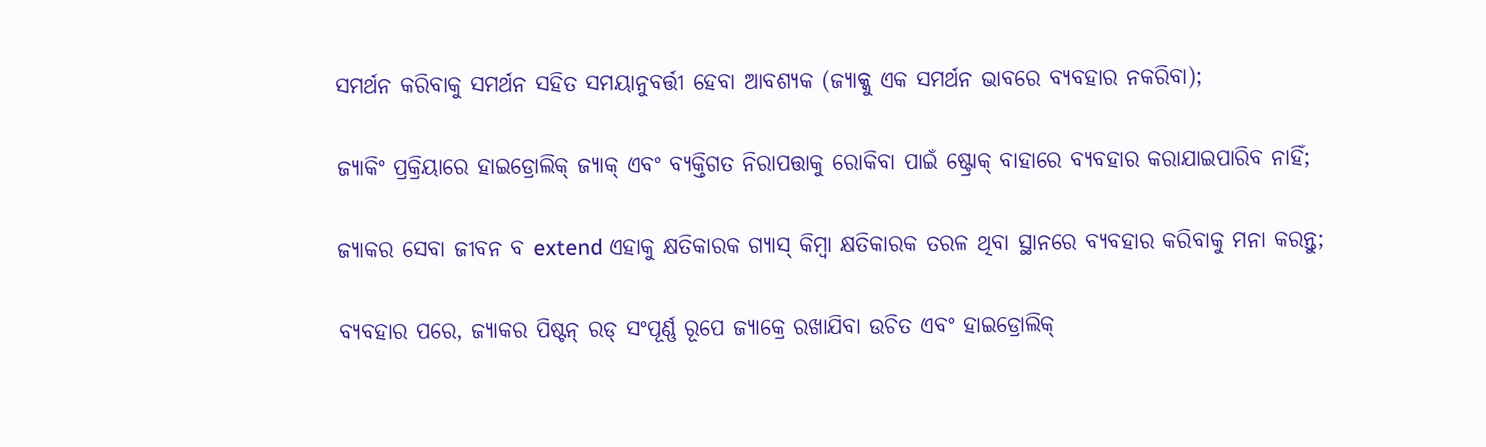ସମର୍ଥନ କରିବାକୁ ସମର୍ଥନ ସହିତ ସମୟାନୁବର୍ତ୍ତୀ ହେବା ଆବଶ୍ୟକ (ଜ୍ୟାକ୍କୁ ଏକ ସମର୍ଥନ ଭାବରେ ବ୍ୟବହାର ନକରିବା);

ଜ୍ୟାକିଂ ପ୍ରକ୍ରିୟାରେ ହାଇଡ୍ରୋଲିକ୍ ଜ୍ୟାକ୍ ଏବଂ ବ୍ୟକ୍ତିଗତ ନିରାପତ୍ତାକୁ ରୋକିବା ପାଇଁ ଷ୍ଟ୍ରୋକ୍ ବାହାରେ ବ୍ୟବହାର କରାଯାଇପାରିବ ନାହିଁ;

ଜ୍ୟାକର ସେବା ଜୀବନ ବ extend ଏହାକୁ କ୍ଷତିକାରକ ଗ୍ୟାସ୍ କିମ୍ବା କ୍ଷତିକାରକ ତରଳ ଥିବା ସ୍ଥାନରେ ବ୍ୟବହାର କରିବାକୁ ମନା କରନ୍ତୁ;

ବ୍ୟବହାର ପରେ, ଜ୍ୟାକର ପିଷ୍ଟନ୍ ରଡ୍ ସଂପୂର୍ଣ୍ଣ ରୂପେ ଜ୍ୟାକ୍ରେ ରଖାଯିବା ଉଚିତ ଏବଂ ହାଇଡ୍ରୋଲିକ୍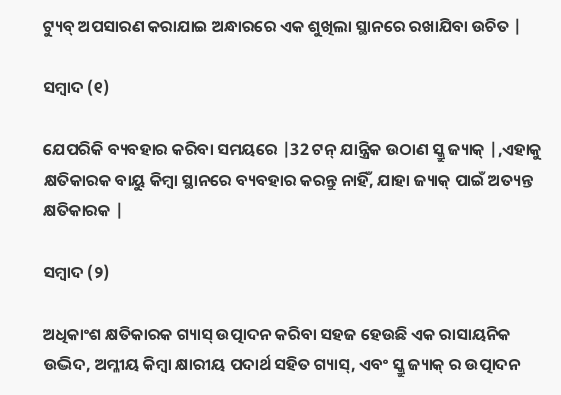ଟ୍ୟୁବ୍ ଅପସାରଣ କରାଯାଇ ଅନ୍ଧାରରେ ଏକ ଶୁଖିଲା ସ୍ଥାନରେ ରଖାଯିବା ଉଚିତ |

ସମ୍ବାଦ (୧)

ଯେପରିକି ବ୍ୟବହାର କରିବା ସମୟରେ |32 ଟନ୍ ଯାନ୍ତ୍ରିକ ଉଠାଣ ସ୍କ୍ରୁ ଜ୍ୟାକ୍ |,ଏହାକୁ କ୍ଷତିକାରକ ବାୟୁ କିମ୍ବା ସ୍ଥାନରେ ବ୍ୟବହାର କରନ୍ତୁ ନାହିଁ, ଯାହା ଜ୍ୟାକ୍ ପାଇଁ ଅତ୍ୟନ୍ତ କ୍ଷତିକାରକ |

ସମ୍ବାଦ (୨)

ଅଧିକାଂଶ କ୍ଷତିକାରକ ଗ୍ୟାସ୍ ଉତ୍ପାଦନ କରିବା ସହଜ ହେଉଛି ଏକ ରାସାୟନିକ ଉଦ୍ଭିଦ, ଅମ୍ଳୀୟ କିମ୍ବା କ୍ଷାରୀୟ ପଦାର୍ଥ ସହିତ ଗ୍ୟାସ୍, ଏବଂ ସ୍କ୍ରୁ ଜ୍ୟାକ୍ ର ଉତ୍ପାଦନ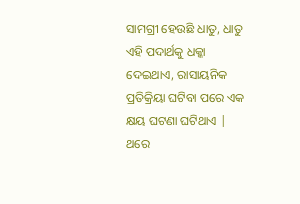ସାମଗ୍ରୀ ହେଉଛି ଧାତୁ, ଧାତୁ ଏହି ପଦାର୍ଥକୁ ଧକ୍କା ଦେଇଥାଏ, ରାସାୟନିକ ପ୍ରତିକ୍ରିୟା ଘଟିବା ପରେ ଏକ କ୍ଷୟ ଘଟଣା ଘଟିଥାଏ | ଥରେ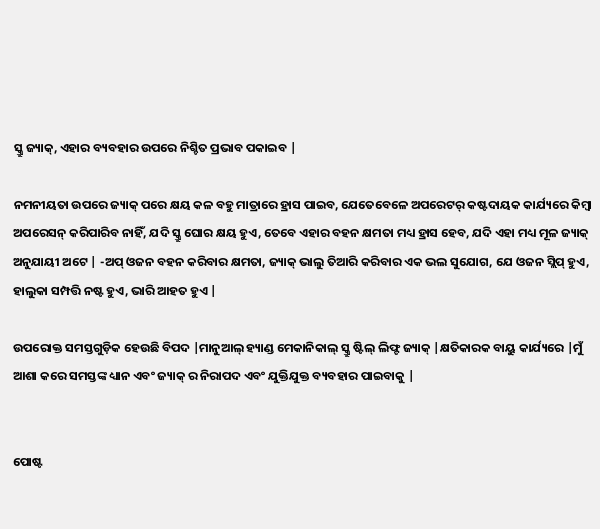ସ୍କ୍ରୁ ଜ୍ୟାକ୍, ଏହାର ବ୍ୟବହାର ଉପରେ ନିଶ୍ଚିତ ପ୍ରଭାବ ପକାଇବ |

ନମନୀୟତା ଉପରେ ଜ୍ୟାକ୍ ପରେ କ୍ଷୟ କଳ ବହୁ ମାତ୍ରାରେ ହ୍ରାସ ପାଇବ, ଯେତେବେଳେ ଅପରେଟର୍ କଷ୍ଟଦାୟକ କାର୍ଯ୍ୟରେ କିମ୍ବା ଅପରେସନ୍ କରିପାରିବ ନାହିଁ, ଯଦି ସ୍କ୍ରୁ ଘୋର କ୍ଷୟ ହୁଏ, ତେବେ ଏହାର ବହନ କ୍ଷମତା ମଧ୍ୟ ହ୍ରାସ ହେବ, ଯଦି ଏହା ମଧ୍ୟ ମୂଳ ଜ୍ୟାକ୍ ଅନୁଯାୟୀ ଅଟେ | -ଅପ୍ ଓଜନ ବହନ କରିବାର କ୍ଷମତା, ଜ୍ୟାକ୍ ଭାଲୁ ତିଆରି କରିବାର ଏକ ଭଲ ସୁଯୋଗ, ଯେ ଓଜନ ସ୍ଲିପ୍ ହୁଏ, ହାଲୁକା ସମ୍ପତ୍ତି ନଷ୍ଟ ହୁଏ, ଭାରି ଆହତ ହୁଏ |

ଉପରୋକ୍ତ ସମସ୍ତଗୁଡ଼ିକ ହେଉଛି ବିପଦ |ମାନୁଆଲ୍ ହ୍ୟାଣ୍ଡ ମେକାନିକାଲ୍ ସ୍କ୍ରୁ ଷ୍ଟିଲ୍ ଲିଫ୍ଟ ଜ୍ୟାକ୍ |କ୍ଷତିକାରକ ବାୟୁ କାର୍ଯ୍ୟରେ |ମୁଁ ଆଶା କରେ ସମସ୍ତଙ୍କ ଧ୍ୟାନ ଏବଂ ଜ୍ୟାକ୍ ର ନିରାପଦ ଏବଂ ଯୁକ୍ତିଯୁକ୍ତ ବ୍ୟବହାର ପାଇବାକୁ |


ପୋଷ୍ଟ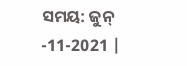ସମୟ: ଜୁନ୍ -11-2021 |